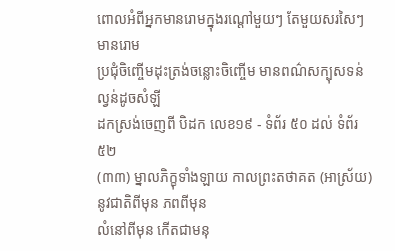ពោលអំពីអ្នកមានរោមក្នុងរណ្តៅមួយៗ តែមួយសរសៃៗ មានរោម
ប្រជុំចិញ្ចើមដុះត្រង់ចន្លោះចិញ្ចើម មានពណ៌សក្បុសទន់ល្វន់ដូចសំឡី
ដកស្រង់ចេញពី បិដក លេខ១៩ - ទំព័រ ៥០ ដល់ ទំព័រ ៥២
(៣៣) ម្នាលភិក្ខុទាំងឡាយ កាលព្រះតថាគត (អាស្រ័យ) នូវជាតិពីមុន ភពពីមុន
លំនៅពីមុន កើតជាមនុ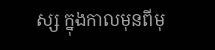ស្ស ក្នុងកាលមុនពីមុ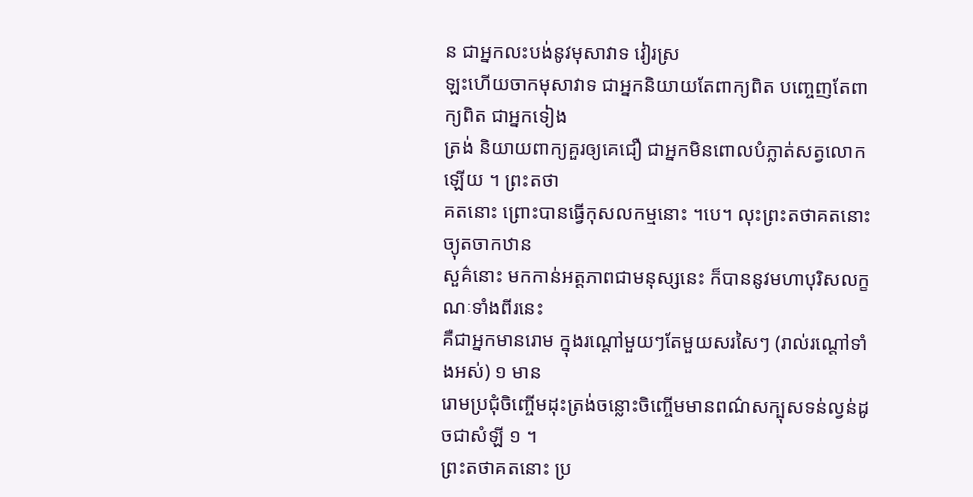ន ជាអ្នកលះបង់នូវមុសាវាទ វៀរស្រ
ឡះហើយចាកមុសាវាទ ជាអ្នកនិយាយតែពាក្យពិត បញ្ចេញតែពាក្យពិត ជាអ្នកទៀង
ត្រង់ និយាយពាក្យគួរឲ្យគេជឿ ជាអ្នកមិនពោលបំភ្លាត់សត្វលោកឡើយ ។ ព្រះតថា
គតនោះ ព្រោះបានធ្វើកុសលកម្មនោះ ។បេ។ លុះព្រះតថាគតនោះ ច្យុតចាកឋាន
សួគ៌នោះ មកកាន់អត្តភាពជាមនុស្សនេះ ក៏បាននូវមហាបុរិសលក្ខណៈទាំងពីរនេះ
គឺជាអ្នកមានរោម ក្នុងរណ្តៅមួយៗតែមួយសរសៃៗ (រាល់រណ្តៅទាំងអស់) ១ មាន
រោមប្រជុំចិញ្ចើមដុះត្រង់ចន្លោះចិញ្ចើមមានពណ៌សក្បុសទន់ល្វន់ដូចជាសំឡី ១ ។
ព្រះតថាគតនោះ ប្រ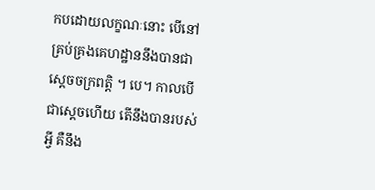កបដោយលក្ខណៈនោះ បើនៅគ្រប់គ្រងគេហដ្ឋាននឹងបានជា
ស្តេចចក្រពត្តិ ។ បេ។ កាលបើជាស្តេចហើយ តើនឹងបានរបស់អ្វី គឺនឹង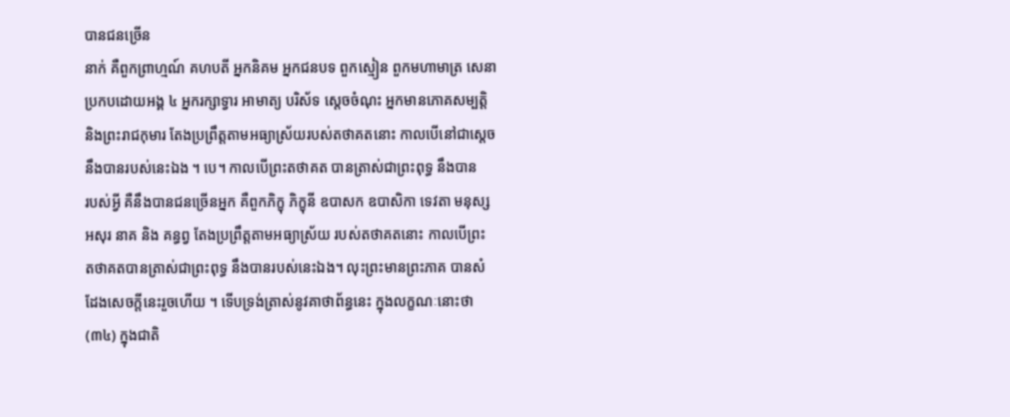បានជនច្រើន
នាក់ គឺពួកព្រាហ្មណ៍ គហបតី អ្នកនិគម អ្នកជនបទ ពួកស្មៀន ពួកមហាមាត្រ សេនា
ប្រកបដោយអង្គ ៤ អ្នករក្សាទ្វារ អាមាត្យ បរិស័ទ ស្តេចចំណុះ អ្នកមានភោគសម្បត្តិ
និងព្រះរាជកុមារ តែងប្រព្រឹត្តតាមអធ្យាស្រ័យរបស់តថាគតនោះ កាលបើនៅជាស្តេច
នឹងបានរបស់នេះឯង ។ បេ។ កាលបើព្រះតថាគត បានត្រាស់ជាព្រះពុទ្ធ នឹងបាន
របស់អ្វី គឺនឹងបានជនច្រើនអ្នក គឺពួកភិក្ខុ ភិក្ខុនី ឧបាសក ឧបាសិកា ទេវតា មនុស្ស
អសុរ នាគ និង គន្ធព្វ តែងប្រព្រឹត្តតាមអធ្យាស្រ័យ របស់តថាគតនោះ កាលបើព្រះ
តថាគតបានត្រាស់ជាព្រះពុទ្ធ នឹងបានរបស់នេះឯង។ លុះព្រះមានព្រះភាគ បានសំ
ដែងសេចក្តីនេះរួចហើយ ។ ទើបទ្រង់ត្រាស់នូវគាថាព័ន្ធនេះ ក្នុងលក្ខណៈនោះថា
(៣៤) ក្នុងជាតិ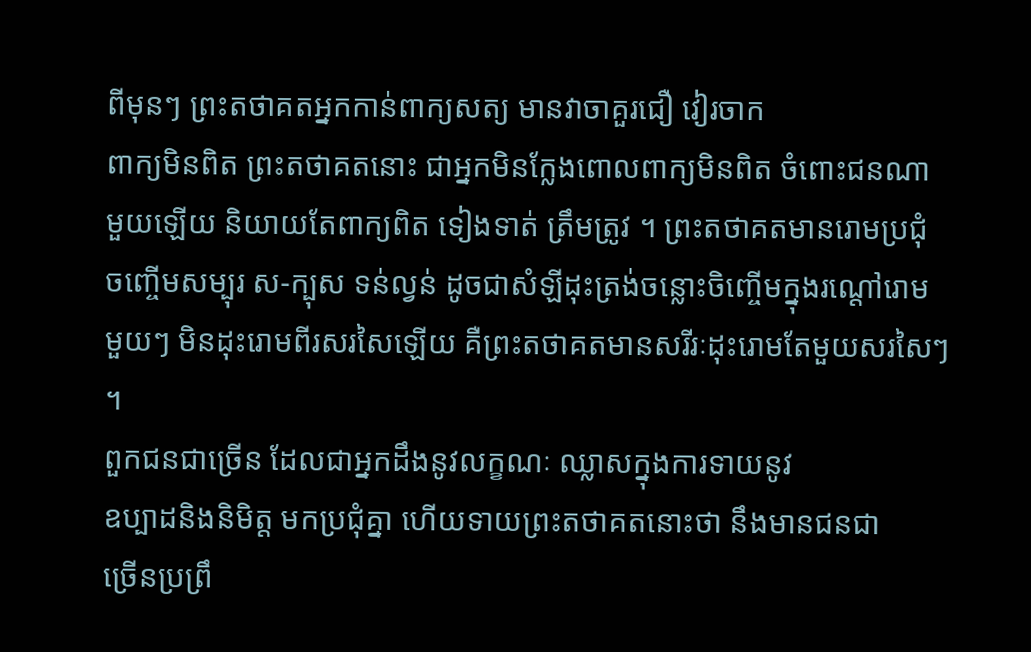ពីមុនៗ ព្រះតថាគតអ្នកកាន់ពាក្យសត្យ មានវាចាគួរជឿ វៀរចាក
ពាក្យមិនពិត ព្រះតថាគតនោះ ជាអ្នកមិនក្លែងពោលពាក្យមិនពិត ចំពោះជនណា
មួយឡើយ និយាយតែពាក្យពិត ទៀងទាត់ ត្រឹមត្រូវ ។ ព្រះតថាគតមានរោមប្រជុំ
ចញ្ចើមសម្បុរ ស-ក្បុស ទន់ល្វន់ ដូចជាសំឡីដុះត្រង់ចន្លោះចិញ្ចើមក្នុងរណ្តៅរោម
មួយៗ មិនដុះរោមពីរសរសៃឡើយ គឺព្រះតថាគតមានសរីរៈដុះរោមតែមួយសរសៃៗ ។
ពួកជនជាច្រើន ដែលជាអ្នកដឹងនូវលក្ខណៈ ឈ្លាសក្នុងការទាយនូវ
ឧប្បាដនិងនិមិត្ត មកប្រជុំគ្នា ហើយទាយព្រះតថាគតនោះថា នឹងមានជនជា
ច្រើនប្រព្រឹ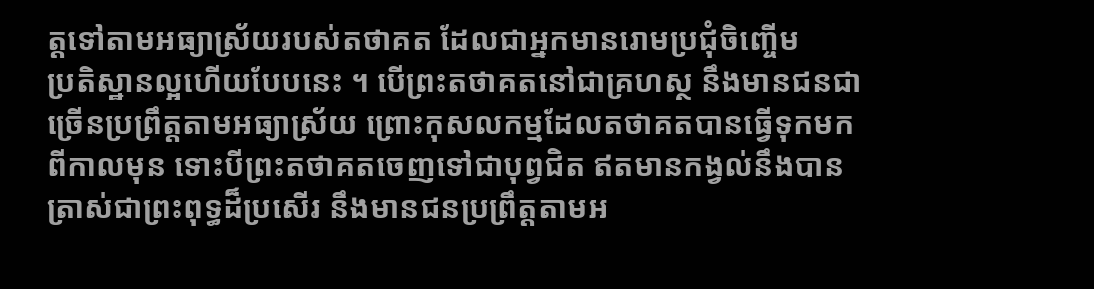ត្តទៅតាមអធ្យាស្រ័យរបស់តថាគត ដែលជាអ្នកមានរោមប្រជុំចិញ្ចើម
ប្រតិស្ឋានល្អហើយបែបនេះ ។ បើព្រះតថាគតនៅជាគ្រហស្ថ នឹងមានជនជា
ច្រើនប្រព្រឹត្តតាមអធ្យាស្រ័យ ព្រោះកុសលកម្មដែលតថាគតបានធ្វើទុកមក
ពីកាលមុន ទោះបីព្រះតថាគតចេញទៅជាបុព្វជិត ឥតមានកង្វល់នឹងបាន
ត្រាស់ជាព្រះពុទ្ធដ៏ប្រសើរ នឹងមានជនប្រព្រឹត្តតាមអ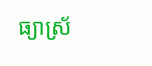ធ្យាស្រ័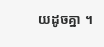យដូចគ្នា ។